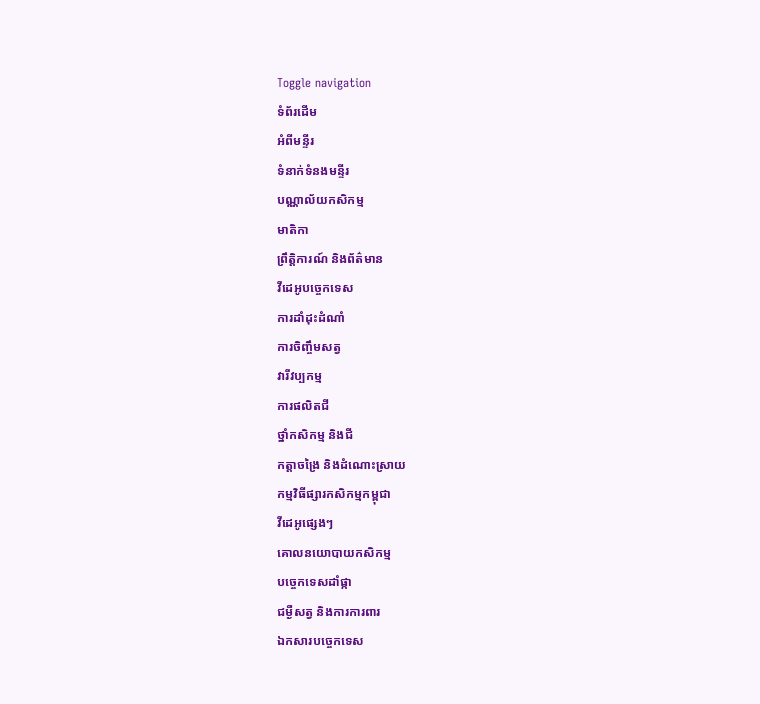Toggle navigation
ទំព័រដើម
អំពីមន្ទីរ
ទំនាក់ទំនងមន្ទីរ
បណ្ណាល័យកសិកម្ម
មាតិកា
ព្រឹត្តិការណ៍ និងព័ត៌មាន
វីដេអូបច្ចេកទេស
ការដាំដុះដំណាំ
ការចិញ្ចឹមសត្វ
វារីវប្បកម្ម
ការផលិតជី
ថ្នាំកសិកម្ម និងជី
កត្តាចង្រៃ និងដំណោះស្រាយ
កម្មវិធីផ្សារកសិកម្មកម្ពុជា
វីដេអូផ្សេងៗ
គោលនយោបាយកសិកម្ម
បច្ចេកទេសដាំផ្កា
ជម្ងឺសត្វ និងការការពារ
ឯកសារបច្ចេកទេស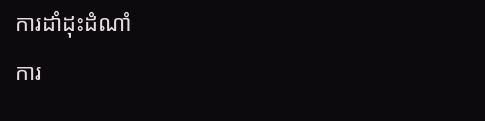ការដាំដុះដំណាំ
ការ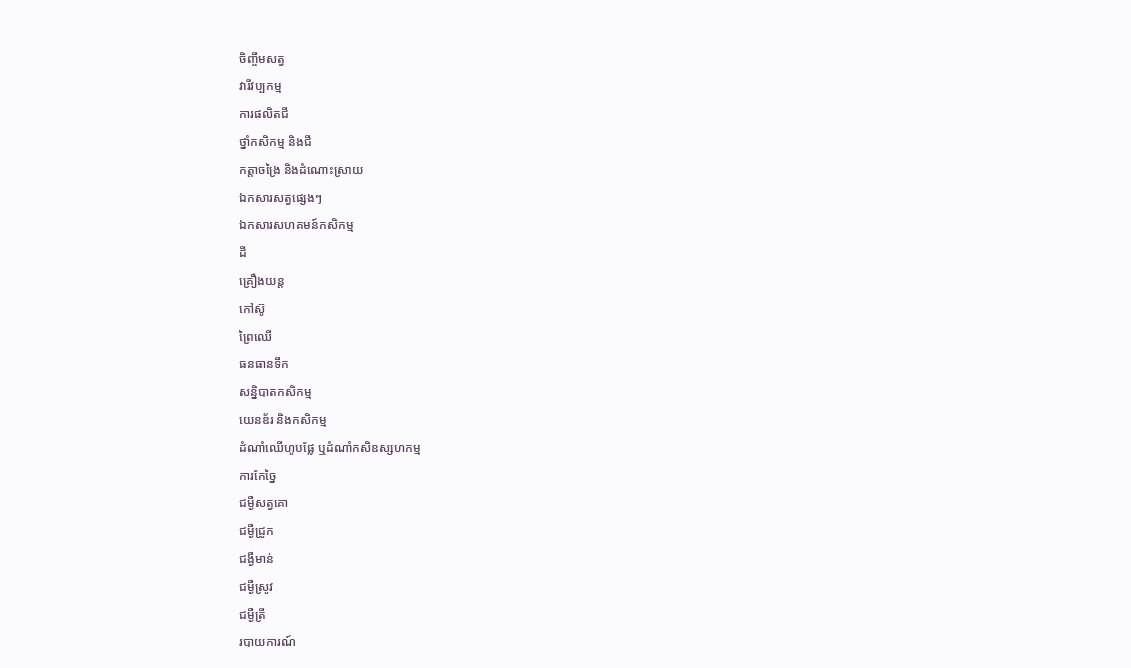ចិញ្ចឹមសត្វ
វារីវប្បកម្ម
ការផលិតជី
ថ្នាំកសិកម្ម និងជី
កត្តាចង្រៃ និងដំណោះស្រាយ
ឯកសារសត្វផ្សេងៗ
ឯកសារសហគមន៍កសិកម្ម
ដី
គ្រឿងយន្ត
កៅស៊ូ
ព្រៃឈើ
ធនធានទឹក
សន្និបាតកសិកម្ម
យេនឌ័រ និងកសិកម្ម
ដំណាំឈើហូបផ្លែ ឬដំណាំកសិឧស្សហកម្ម
ការកែច្នៃ
ជម្ងឺសត្វគោ
ជម្ងឺជ្រូក
ជង្ងឺមាន់
ជម្ងឺស្រូវ
ជម្ងឺត្រី
របាយការណ៍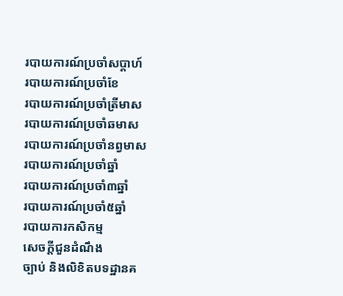របាយការណ៍ប្រចាំសប្តាហ៍
របាយការណ៍ប្រចាំខែ
របាយការណ៍ប្រចាំត្រីមាស
របាយការណ៍ប្រចាំឆមាស
របាយការណ៍ប្រចាំនព្វមាស
របាយការណ៍ប្រចាំឆ្នាំ
របាយការណ៍ប្រចាំ៣ឆ្នាំ
របាយការណ៍ប្រចាំ៥ឆ្នាំ
របាយការកសិកម្ម
សេចក្តីជួនដំណឹង
ច្បាប់ និងលិខិតបទដ្ឋានគ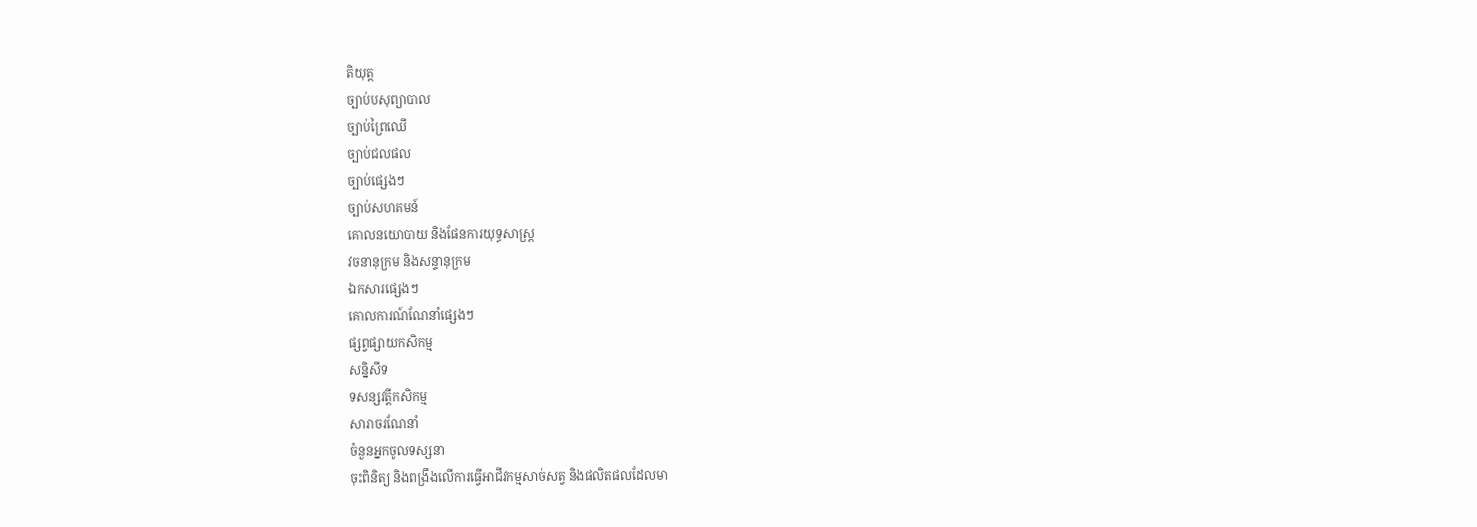តិយុត្ត
ច្បាប់បសុព្យាបាល
ច្បាប់ព្រៃឈើ
ច្បាប់ជលផល
ច្បាប់ផ្សេងៗ
ច្បាប់សហគមន៍
គោលនយោបាយ និងផែនការយុទ្ធសាស្រ្ត
វចនានុក្រម និងសន្ទានុក្រម
ឯកសារផ្សេងៗ
គោលការណ៍ណែនាំផ្សេងៗ
ផ្សព្វផ្សាយកសិកម្ម
សន្និសីទ
ទសន្សវត្តីកសិកម្ម
សារាចរណែនាំ
ចំនួនអ្នកចូលទស្សនា
ចុះពិនិត្យ និងពង្រឹងលើការធ្វើអាជីវកម្មសាច់សត្វ និងផលិតផលដែលមា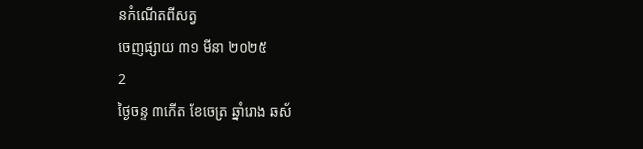នកំណើតពីសត្វ
ចេញផ្សាយ ៣១ មីនា ២០២៥
2
ថ្ងៃចន្ទ ៣កើត ខែចេត្រ ឆ្នាំរោង ឆស័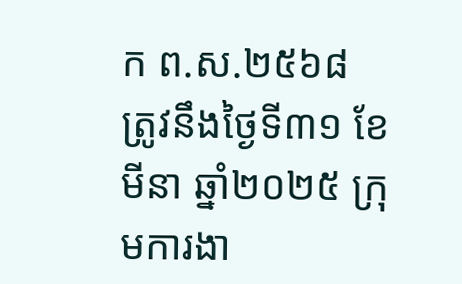ក ព.ស.២៥៦៨ ត្រូវនឹងថ្ងៃទី៣១ ខែមីនា ឆ្នាំ២០២៥ ក្រុមការងា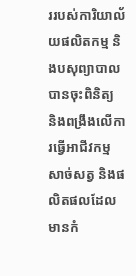ររបស់ការិយាល័យផលិតកម្ម និងបសុព្យាបាល បានចុះពិនិត្យ និងពង្រឹងលើការធ្វើអាជីវកម្មសាច់សត្វ និងផលិតផលដែលមានកំ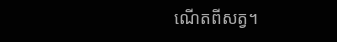ណើតពីសត្វ។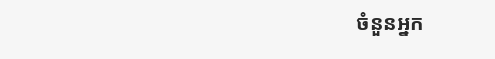ចំនួនអ្នក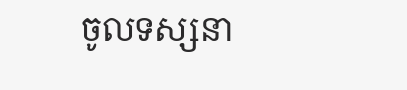ចូលទស្សនា